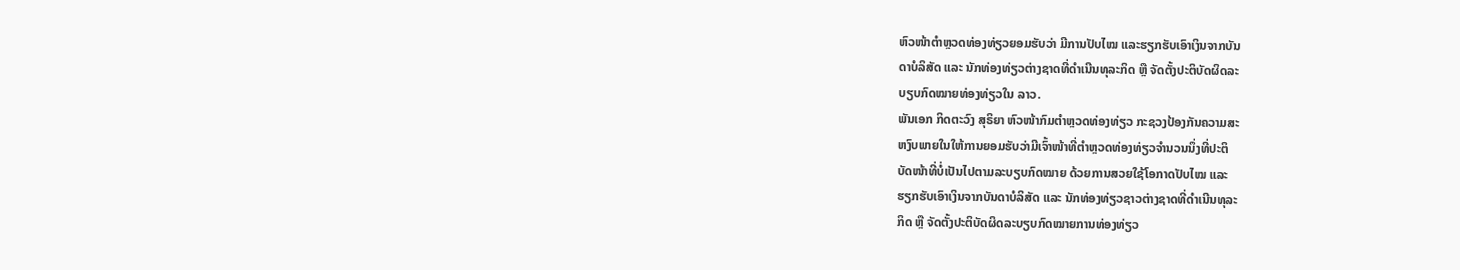ຫົວໜ້າຕຳຫຼວດທ່ອງທ່ຽວຍອມຮັບວ່າ ມີການປັບໄໝ ແລະຮຽກຮັບເອົາເງິນຈາກບັນ
ດາບໍລິສັດ ແລະ ນັກທ່ອງທ່ຽວຕ່າງຊາດທີ່ດຳເນີນທຸລະກິດ ຫຼື ຈັດຕັ້ງປະຕິບັດຜິດລະ
ບຽບກົດໝາຍທ່ອງທ່ຽວໃນ ລາວ.
ພັນເອກ ກິດຕະວົງ ສຸຣິຍາ ຫົວໜ້າກົມຕຳຫຼວດທ່ອງທ່ຽວ ກະຊວງປ້ອງກັນຄວາມສະ
ຫງົບພາຍໃນໃຫ້ການຍອມຮັບວ່າມີເຈົ້າໜ້າທີ່ຕຳຫຼວດທ່ອງທ່ຽວຈຳນວນນຶ່ງທີ່ປະຕິ
ບັດໜ້າທີ່ບໍ່ເປັນໄປຕາມລະບຽບກົດໝາຍ ດ້ວຍການສວຍໃຊ້ໂອກາດປັບໄໝ ແລະ
ຮຽກຮັບເອົາເງິນຈາກບັນດາບໍລິສັດ ແລະ ນັກທ່ອງທ່ຽວຊາວຕ່າງຊາດທີ່ດຳເນີນທຸລະ
ກິດ ຫຼື ຈັດຕັ້ງປະຕິບັດຜິດລະບຽບກົດໝາຍການທ່ອງທ່ຽວ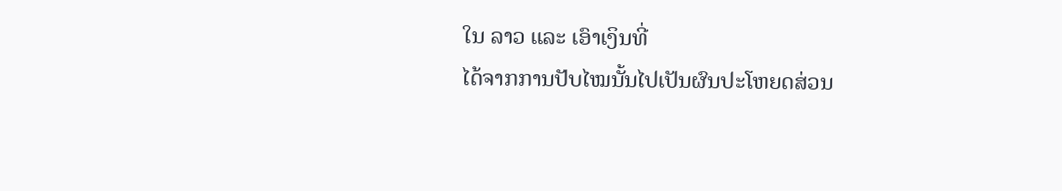ໃນ ລາວ ແລະ ເອົາເງິນທີ່
ໄດ້ຈາກການປັບໄໝນັ້ນໄປເປັນຜົນປະໂຫຍດສ່ວນ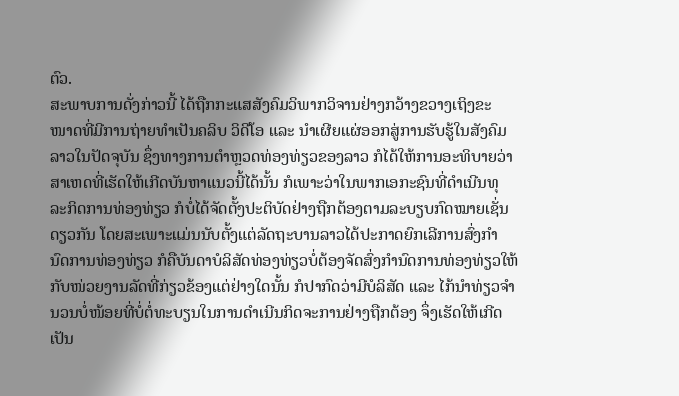ຕົວ.
ສະພາບການດັ່ງກ່າວນີ້ ໄດ້ຖືກກະແສສັງຄົມວິພາກວິຈານຢ່າງກວ້າງຂວາງເຖິງຂະ
ໜາດທີ່ມີການຖ່າຍທຳເປັນຄລິບ ວິດີໂອ ແລະ ນຳເຜີຍແຜ່ອອກສູ່ການຮັບຮູ້ໃນສັງຄົມ
ລາວໃນປັດຈຸບັນ ຊຶ່ງທາງການຕຳຫຼວດທ່ອງທ່ຽວຂອງລາວ ກໍໄດ້ໃຫ້ການອະທິບາຍວ່າ
ສາເຫດທີ່ເຮັດໃຫ້ເກີດບັນຫາແນວນີ້ໄດ້ນັ້ນ ກໍເພາະວ່າໃນພາກເອກະຊົນທີ່ດຳເນີນທຸ
ລະກິດການທ່ອງທ່ຽວ ກໍບໍ່ໄດ້ຈັດຕັ້ງປະຕິບັດຢ່າງຖືກຕ້ອງຕາມລະບຽບກົດໝາຍເຊັ່ນ
ດຽວກັນ ໂດຍສະເພາະແມ່ນນັບຕັ້ງແຕ່ລັດຖະບານລາວໄດ້ປະກາດຍົກເລີການສົ່ງກຳ
ນົດການທ່ອງທ່ຽວ ກໍຄືບັນດາບໍລິສັດທ່ອງທ່ຽວບໍ່ຕ້ອງຈັດສົ່ງກຳນົດການທ່ອງທ່ຽວໃຫ້
ກັບໜ່ວຍງານລັດທີ່ກ່ຽວຂ້ອງແຕ່ຢ່າງໃດນັ້ນ ກໍປາກົດວ່າມີບໍລິສັດ ແລະ ໄກ້ນຳທ່ຽວຈຳ
ນວນບໍ່ໜ້ອຍທີ່ບໍ່ຕໍ່ທະບຽນໃນການດຳເນີນກິດຈະການຢ່າງຖືກຕ້ອງ ຈຶ່ງເຮັດໃຫ້ເກີດ
ເປັນ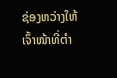ຊ່ອງຫວ່າງໃຫ້ເຈົ້າໜ້າທີ່ຕຳ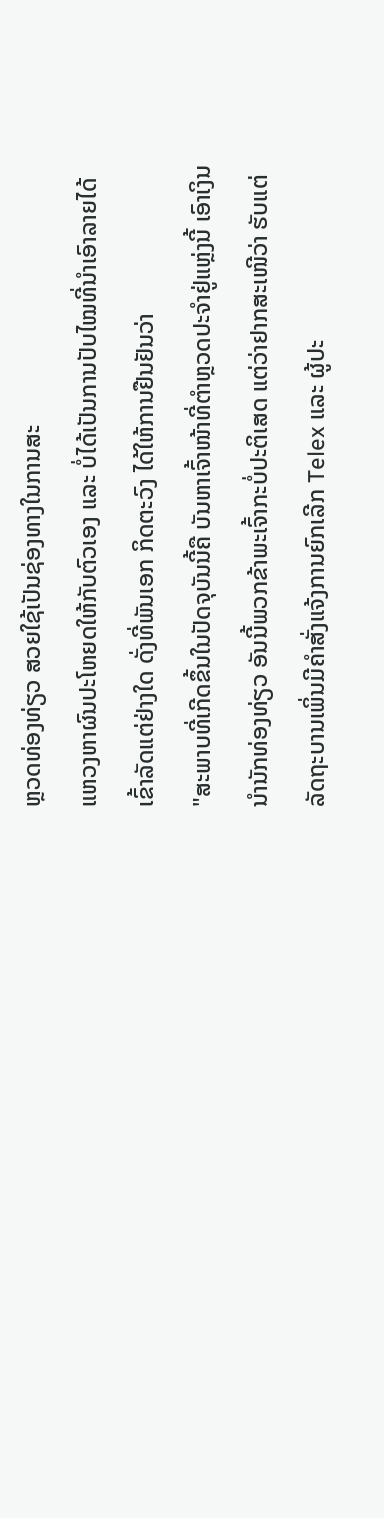ຫຼວດທ່ອງທ່ຽວ ສວຍໃຊ້ເປັນຊ່ອງທາງໃນການສະ
ແຫວງຫາຜົນປະໂຫຍດໃຫ້ກັບຕົວເອງ ແລະ ບໍ່ໄດ້ເປັນການປັບໄໝທີ່ນຳເອົາລາຍໄດ້
ເຂົ້າລັດແຕ່ຢ່າງໃດ ດັ່ງທີ່ພັນເອກ ກິດຕະວົງ ໄດ້ໃຫ້ການຢືນຢັນວ່າ
"ສະພາບທີ່ເກີດຂຶ້ນໃນປັດຈຸບັນນີ້ຄື ບັນຫາເຈົ້າໜ້າທີ່ຕຳຫຼວດປະຈຳຢູ່ແຫຼ່ງນີ້ ເອົາເງິນ
ນຳນັກທ່ອງທ່ຽວ ອັນນີ້ພວກຂ້າພະເຈົ້າກະບໍ່ປະຕິເສດ ແຕ່ວ່າຢາກສະເໜີວ່າ ຮັບແຕ່
ລັດຖະບານເພິ່ນມີຄຳສັ່ງແຈ້ງການຍົກເລີກ Telex ແລະ ຜູ້ປະ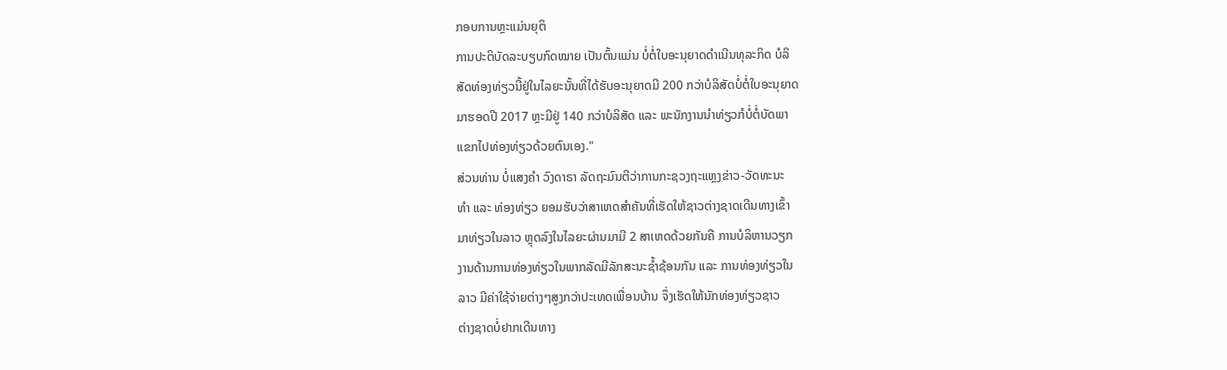ກອບການຫຼະແມ່ນຍຸຕິ
ການປະຕິບັດລະບຽບກົດໝາຍ ເປັນຕົ້ນແມ່ນ ບໍ່ຕໍ່ໃບອະນຸຍາດດຳເນີນທຸລະກິດ ບໍລິ
ສັດທ່ອງທ່ຽວນີ້ຢູ່ໃນໄລຍະນັ້ນທີ່ໄດ້ຮັບອະນຸຍາດມີ 200 ກວ່າບໍລິສັດບໍ່ຕໍ່ໃບອະນຸຍາດ
ມາຮອດປີ 2017 ຫຼະມີຢູ່ 140 ກວ່າບໍລິສັດ ແລະ ພະນັກງານນຳທ່ຽວກໍບໍ່ຕໍ່ບັດພາ
ແຂກໄປທ່ອງທ່ຽວດ້ວຍຕົນເອງ."
ສ່ວນທ່ານ ບໍ່ແສງຄຳ ວົງດາຣາ ລັດຖະມົນຕີວ່າການກະຊວງຖະແຫຼງຂ່າວ-ວັດທະນະ
ທຳ ແລະ ທ່ອງທ່ຽວ ຍອມຮັບວ່າສາເຫດສຳຄັນທີ່ເຮັດໃຫ້ຊາວຕ່າງຊາດເດີນທາງເຂົ້າ
ມາທ່ຽວໃນລາວ ຫຼຸດລົງໃນໄລຍະຜ່ານມາມີ 2 ສາເຫດດ້ວຍກັນຄື ການບໍລິຫານວຽກ
ງານດ້ານການທ່ອງທ່ຽວໃນພາກລັດມີລັກສະນະຊ້ຳຊ້ອນກັນ ແລະ ການທ່ອງທ່ຽວໃນ
ລາວ ມີຄ່າໃຊ້ຈ່າຍຕ່າງໆສູງກວ່າປະເທດເພື່ອນບ້ານ ຈຶ່ງເຮັດໃຫ້ນັກທ່ອງທ່ຽວຊາວ
ຕ່າງຊາດບໍ່ຢາກເດີນທາງ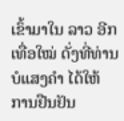ເຂົ້າມາໃນ ລາວ ອີກເທື່ອໃໝ່ ດັ່ງທີ່ທ່ານ ບໍແສງຄຳ ໄດ້ໃຫ້
ການຢືນຢັນ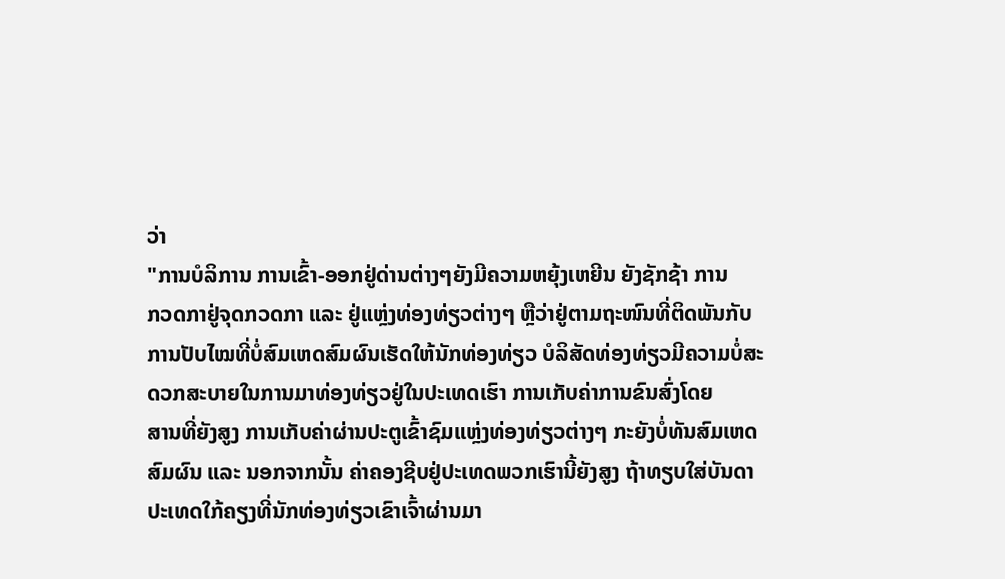ວ່າ
"ການບໍລິການ ການເຂົ້າ-ອອກຢູ່ດ່ານຕ່າງໆຍັງມີຄວາມຫຍຸ້ງເຫຍີນ ຍັງຊັກຊ້າ ການ
ກວດກາຢູ່ຈຸດກວດກາ ແລະ ຢູ່ແຫຼ່ງທ່ອງທ່ຽວຕ່າງໆ ຫຼືວ່າຢູ່ຕາມຖະໜົນທີ່ຕິດພັນກັບ
ການປັບໄໝທີ່ບໍ່ສົມເຫດສົມຜົນເຮັດໃຫ້ນັກທ່ອງທ່ຽວ ບໍລິສັດທ່ອງທ່ຽວມີຄວາມບໍ່ສະ
ດວກສະບາຍໃນການມາທ່ອງທ່ຽວຢູ່ໃນປະເທດເຮົາ ການເກັບຄ່າການຂົນສົ່ງໂດຍ
ສານທີ່ຍັງສູງ ການເກັບຄ່າຜ່ານປະຕູເຂົ້າຊົມແຫຼ່ງທ່ອງທ່ຽວຕ່າງໆ ກະຍັງບໍ່ທັນສົມເຫດ
ສົມຜົນ ແລະ ນອກຈາກນັ້ນ ຄ່າຄອງຊີບຢູ່ປະເທດພວກເຮົານີ້ຍັງສູງ ຖ້າທຽບໃສ່ບັນດາ
ປະເທດໃກ້ຄຽງທີ່ນັກທ່ອງທ່ຽວເຂົາເຈົ້າຜ່ານມາ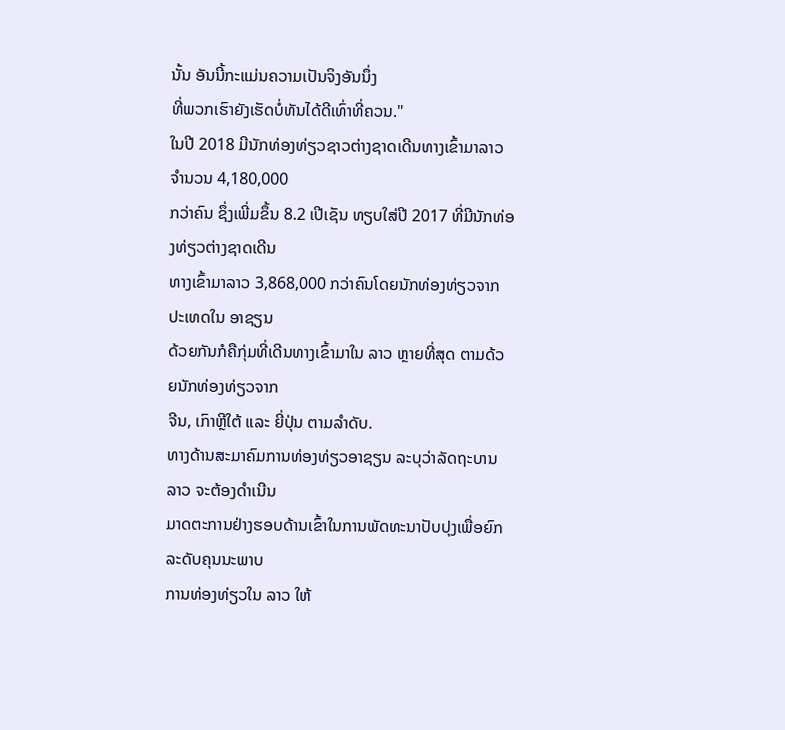ນັ້ນ ອັນນີ້ກະແມ່ນຄວາມເປັນຈິງອັນນຶ່ງ
ທີ່ພວກເຮົາຍັງເຮັດບໍ່ທັນໄດ້ດີເທົ່າທີ່ຄວນ."
ໃນປີ 2018 ມີນັກທ່ອງທ່ຽວຊາວຕ່າງຊາດເດີນທາງເຂົ້າມາລາວ ຈຳນວນ 4,180,000
ກວ່າຄົນ ຊຶ່ງເພີ່ມຂຶ້ນ 8.2 ເປີເຊັນ ທຽບໃສ່ປີ 2017 ທີ່ມີນັກທ່ອງທ່ຽວຕ່າງຊາດເດີນ
ທາງເຂົ້າມາລາວ 3,868,000 ກວ່າຄົນໂດຍນັກທ່ອງທ່ຽວຈາກປະເທດໃນ ອາຊຽນ
ດ້ວຍກັນກໍຄືກຸ່ມທີ່ເດີນທາງເຂົ້າມາໃນ ລາວ ຫຼາຍທີ່ສຸດ ຕາມດ້ວຍນັກທ່ອງທ່ຽວຈາກ
ຈີນ, ເກົາຫຼີໃຕ້ ແລະ ຍີ່ປຸ່ນ ຕາມລຳດັບ.
ທາງດ້ານສະມາຄົມການທ່ອງທ່ຽວອາຊຽນ ລະບຸວ່າລັດຖະບານ ລາວ ຈະຕ້ອງດຳເນີນ
ມາດຕະການຢ່າງຮອບດ້ານເຂົ້າໃນການພັດທະນາປັບປຸງເພື່ອຍົກລະດັບຄຸນນະພາບ
ການທ່ອງທ່ຽວໃນ ລາວ ໃຫ້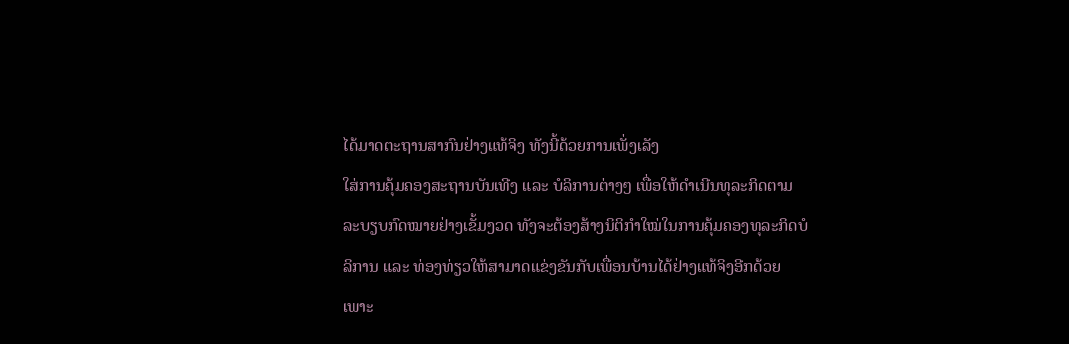ໄດ້ມາດຕະຖານສາກົນຢ່າງແທ້ຈິງ ທັງນີ້ດ້ວຍການເພັ່ງເລັງ
ໃສ່ການຄຸ້ມຄອງສະຖານບັນເທີງ ແລະ ບໍລິການຕ່າງໆ ເພື່ອໃຫ້ດຳເນີນທຸລະກິດຕາມ
ລະບຽບກົດໝາຍຢ່າງເຂັ້ມງວດ ທັງຈະຕ້ອງສ້າງນິຕິກຳໃໝ່ໃນການຄຸ້ມຄອງທຸລະກິດບໍ
ລິການ ແລະ ທ່ອງທ່ຽວໃຫ້ສາມາດແຂ່ງຂັນກັບເພື່ອນບ້ານໄດ້ຢ່າງແທ້ຈິງອີກດ້ວຍ
ເພາະ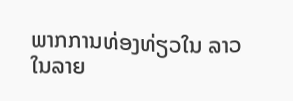ພາກການທ່ອງທ່ຽວໃນ ລາວ ໃນລາຍ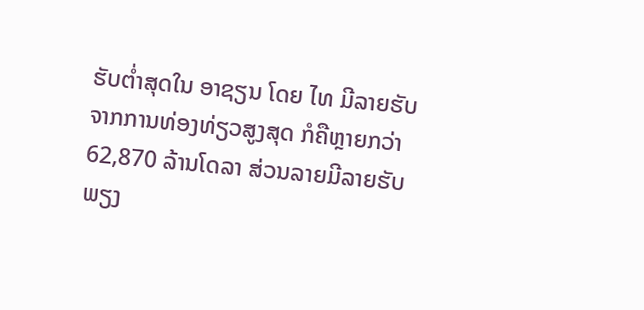ຮັບຕ່ຳສຸດໃນ ອາຊຽນ ໂດຍ ໄທ ມີລາຍຮັບ
ຈາກການທ່ອງທ່ຽວສູງສຸດ ກໍຄືຫຼາຍກວ່າ 62,870 ລ້ານໂດລາ ສ່ວນລາຍມີລາຍຮັບ
ພຽງ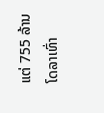ແຕ່ 755 ລ້ານໂດລາເທົ່າ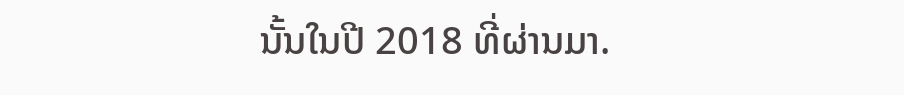ນັ້ນໃນປີ 2018 ທີ່ຜ່ານມາ.